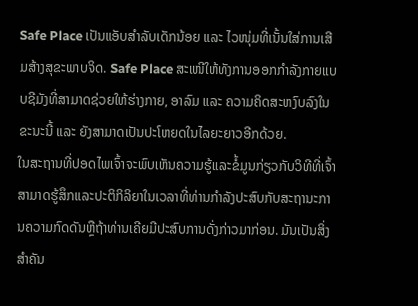Safe Place ເປັນແອັບສຳລັບເດັກນ້ອຍ ແລະ ໄວໜຸ່ມທີ່ເນັ້ນໃສ່ການເສີມສ້າງສຸຂະພາບຈິດ. Safe Place ສະເໜີໃຫ້ທັງການອອກກຳລັງກາຍແບບຊີມັງທີ່ສາມາດຊ່ວຍໃຫ້ຮ່າງກາຍ, ອາລົມ ແລະ ຄວາມຄິດສະຫງົບລົງໃນຂະນະນີ້ ແລະ ຍັງສາມາດເປັນປະໂຫຍດໃນໄລຍະຍາວອີກດ້ວຍ.
ໃນສະຖານທີ່ປອດໄພເຈົ້າຈະພົບເຫັນຄວາມຮູ້ແລະຂໍ້ມູນກ່ຽວກັບວິທີທີ່ເຈົ້າສາມາດຮູ້ສຶກແລະປະຕິກິລິຍາໃນເວລາທີ່ທ່ານກໍາລັງປະສົບກັບສະຖານະການຄວາມກົດດັນຫຼືຖ້າທ່ານເຄີຍມີປະສົບການດັ່ງກ່າວມາກ່ອນ. ມັນເປັນສິ່ງສໍາຄັນ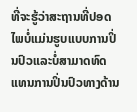ທີ່ຈະຮູ້ວ່າສະຖານທີ່ປອດໄພບໍ່ແມ່ນຮູບແບບການປິ່ນປົວແລະບໍ່ສາມາດທົດແທນການປິ່ນປົວທາງດ້ານ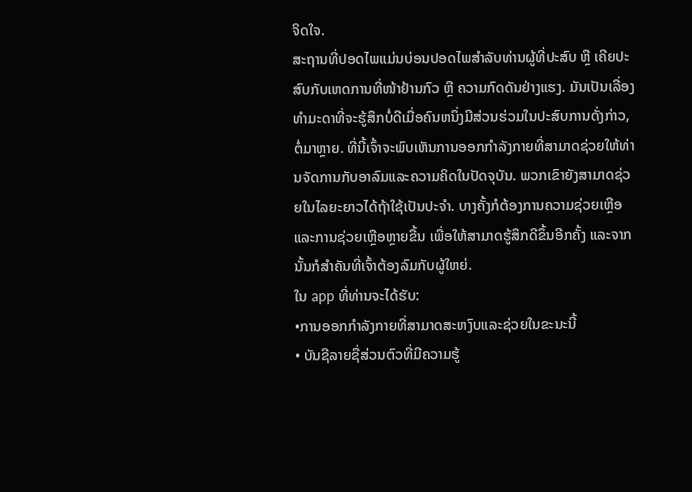ຈິດໃຈ.
ສະຖານທີ່ປອດໄພແມ່ນບ່ອນປອດໄພສຳລັບທ່ານຜູ້ທີ່ປະສົບ ຫຼື ເຄີຍປະສົບກັບເຫດການທີ່ໜ້າຢ້ານກົວ ຫຼື ຄວາມກົດດັນຢ່າງແຮງ. ມັນເປັນເລື່ອງທໍາມະດາທີ່ຈະຮູ້ສຶກບໍ່ດີເມື່ອຄົນຫນຶ່ງມີສ່ວນຮ່ວມໃນປະສົບການດັ່ງກ່າວ, ຕໍ່ມາຫຼາຍ. ທີ່ນີ້ເຈົ້າຈະພົບເຫັນການອອກກໍາລັງກາຍທີ່ສາມາດຊ່ວຍໃຫ້ທ່ານຈັດການກັບອາລົມແລະຄວາມຄິດໃນປັດຈຸບັນ. ພວກເຂົາຍັງສາມາດຊ່ວຍໃນໄລຍະຍາວໄດ້ຖ້າໃຊ້ເປັນປະຈໍາ. ບາງຄັ້ງກໍຕ້ອງການຄວາມຊ່ວຍເຫຼືອ ແລະການຊ່ວຍເຫຼືອຫຼາຍຂື້ນ ເພື່ອໃຫ້ສາມາດຮູ້ສຶກດີຂຶ້ນອີກຄັ້ງ ແລະຈາກນັ້ນກໍສຳຄັນທີ່ເຈົ້າຕ້ອງລົມກັບຜູ້ໃຫຍ່.
ໃນ app ທີ່ທ່ານຈະໄດ້ຮັບ:
•ການອອກກໍາລັງກາຍທີ່ສາມາດສະຫງົບແລະຊ່ວຍໃນຂະນະນີ້
• ບັນຊີລາຍຊື່ສ່ວນຕົວທີ່ມີຄວາມຮູ້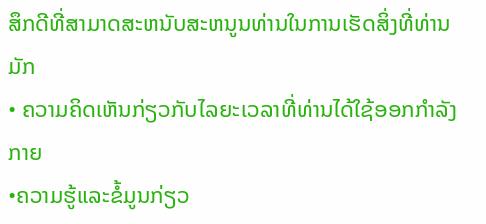ສຶກດີທີ່ສາມາດສະຫນັບສະຫນູນທ່ານໃນການເຮັດສິ່ງທີ່ທ່ານມັກ
• ຄວາມຄິດເຫັນກ່ຽວກັບໄລຍະເວລາທີ່ທ່ານໄດ້ໃຊ້ອອກກໍາລັງກາຍ
•ຄວາມຮູ້ແລະຂໍ້ມູນກ່ຽວ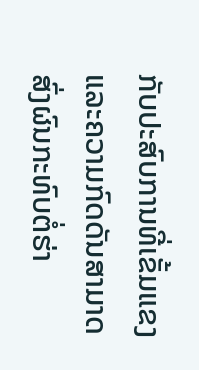ກັບປະສົບການທີ່ເຂັ້ມແຂງແລະຄວາມກົດດັນສາມາດສົ່ງຜົນກະທົບຕໍ່ຮ່າ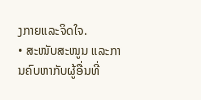ງກາຍແລະຈິດໃຈ.
• ສະໜັບສະໜູນ ແລະການຄົບຫາກັບຜູ້ອື່ນທີ່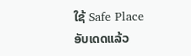ໃຊ້ Safe Place
ອັບເດດແລ້ວ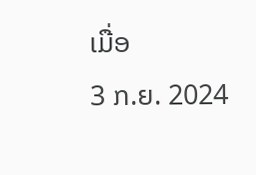ເມື່ອ
3 ກ.ຍ. 2024